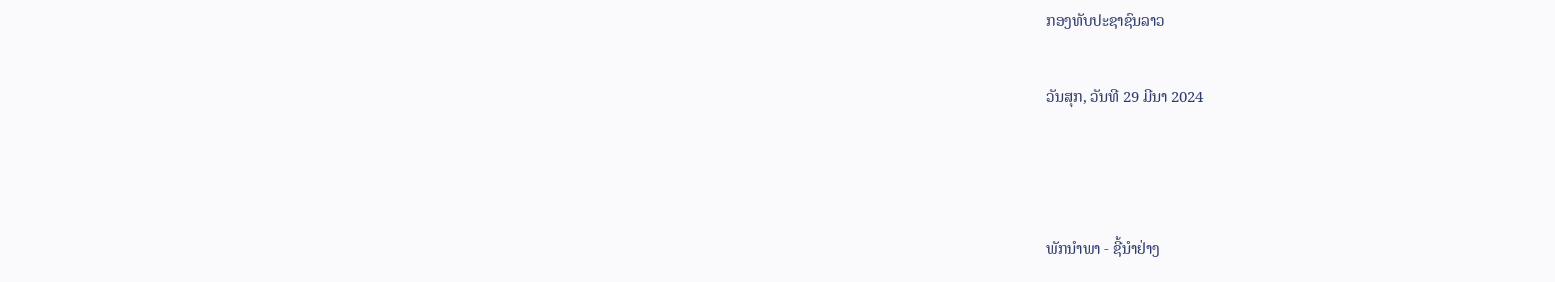ກອງທັບປະຊາຊົນລາວ

ວັນສຸກ, ວັນທີ 29 ມີນາ 2024



ພັກນຳພາ - ຊີ້ນຳຢ່າງ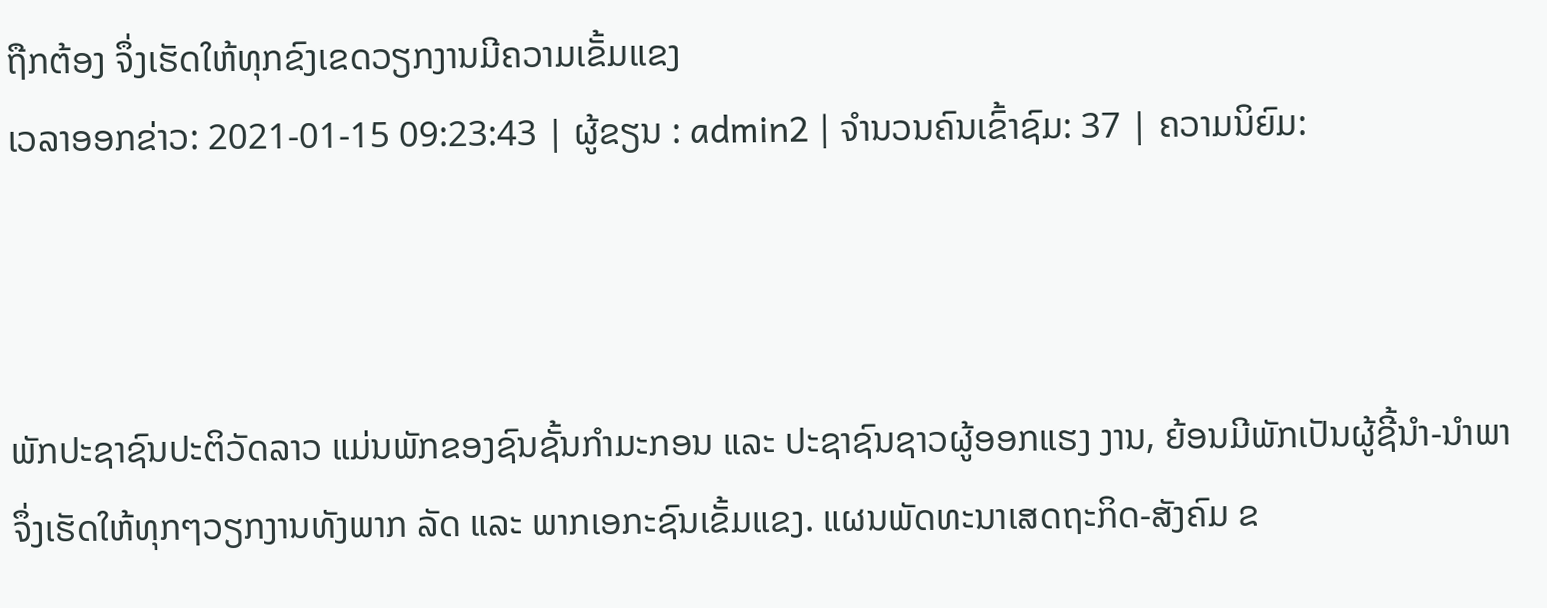ຖືກຕ້ອງ ຈຶ່ງເຮັດໃຫ້ທຸກຂົງເຂດວຽກງານມີຄວາມເຂັ້ມແຂງ
ເວລາອອກຂ່າວ: 2021-01-15 09:23:43 | ຜູ້ຂຽນ : admin2 | ຈຳນວນຄົນເຂົ້າຊົມ: 37 | ຄວາມນິຍົມ:



ພັກປະຊາຊົນປະຕິວັດລາວ ແມ່ນພັກຂອງຊົນຊັ້ນກໍາມະກອນ ແລະ ປະຊາຊົນຊາວຜູ້ອອກແຮງ ງານ, ຍ້ອນມີພັກເປັນຜູ້ຊີ້ນໍາ-ນໍາພາ ຈຶ່ງເຮັດໃຫ້ທຸກໆວຽກງານທັງພາກ ລັດ ແລະ ພາກເອກະຊົນເຂັ້ມແຂງ. ແຜນພັດທະນາເສດຖະກິດ-ສັງຄົມ ຂ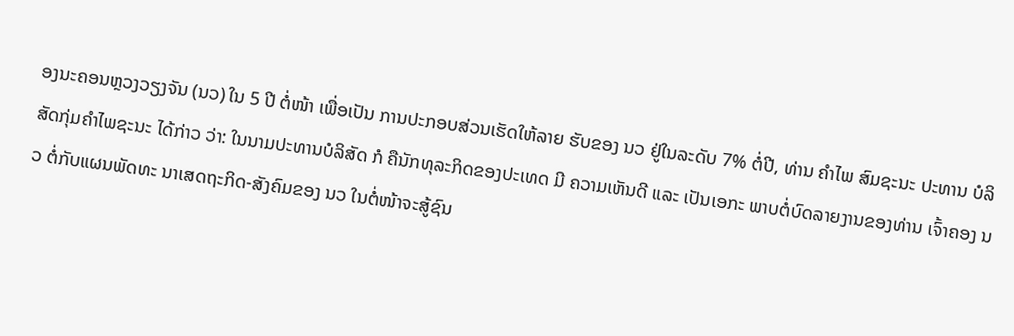ອງນະຄອນຫຼວງວຽງຈັນ (ນວ) ໃນ 5 ປີ ຕໍ່ໜ້າ ເພື່ອເປັນ ການປະກອບສ່ວນເຮັດໃຫ້ລາຍ ຮັບຂອງ ນວ ຢູ່ໃນລະດັບ 7% ຕໍ່ປີ, ທ່ານ ຄໍາໄພ ສົມຊະນະ ປະທານ ບໍລິສັດກຸ່ມຄໍາໄພຊະນະ ໄດ້ກ່າວ ວ່າ: ໃນນາມປະທານບໍລິສັດ ກໍ ຄືນັກທຸລະກິດຂອງປະເທດ ມີ ຄວາມເຫັນດີ ແລະ ເປັນເອກະ ພາບຕໍ່ບົດລາຍງານຂອງທ່ານ ເຈົ້າຄອງ ນວ ຕໍ່ກັບແຜນພັດທະ ນາເສດຖະກິດ-ສັງຄົມຂອງ ນວ ໃນຕໍ່ໜ້າຈະສູ້ຊົນ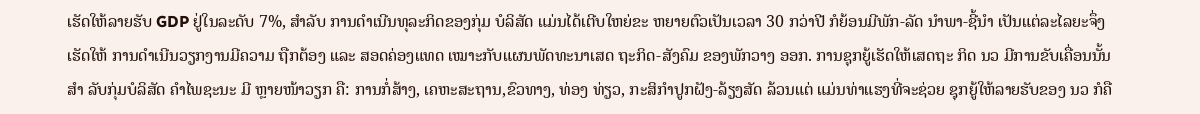ເຮັດໃຫ້ລາຍຮັບ GDP ຢູ່ໃນລະດັບ 7%, ສໍາລັບ ການດໍາເນີນທຸລະກິດຂອງກຸ່ມ ບໍລິສັດ ແມ່ນໄດ້ເຕີບໃຫຍ່ຂະ ຫຍາຍຕົວເປັນເວລາ 30 ກວ່າປີ ກໍຍ້ອນມີພັກ-ລັດ ນໍາພາ-ຊີ້ນຳ ເປັນແຕ່ລະໄລຍະຈຶ່ງເຮັດໃຫ້ ການດໍາເນີນວຽກງານມີຄວາມ ຖືກຕ້ອງ ແລະ ສອດຄ່ອງແທດ ເໝາະກັບແຜນພັດທະນາເສດ ຖະກິດ-ສັງຄົມ ຂອງພັກວາງ ອອກ. ການຊຸກຍູ້ເຮັດໃຫ້ເສດຖະ ກິດ ນວ ມີການຂັບເຄື່ອນນັ້ນສໍາ ລັບກຸ່ມບໍລິສັດ ຄໍາໄພຊະນະ ມີ ຫຼາຍໜ້າວຽກ ຄື: ການກໍ່ສ້າງ, ເຄຫະສະຖານ,ຂົວທາງ, ທ່ອງ ທ່ຽວ, ກະສິກໍາປູກຝັງ-ລ້ຽງສັດ ລ້ວນແຕ່ ແມ່ນທ່າແຮງທີ່ຈະຊ່ວຍ ຊຸກຍູ້ໃຫ້ລາຍຮັບຂອງ ນວ ກໍຄື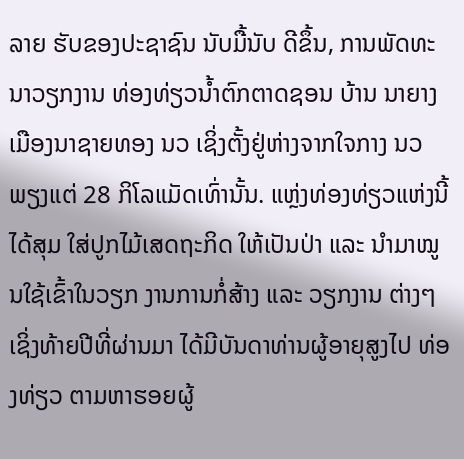ລາຍ ຮັບຂອງປະຊາຊົນ ນັບມື້ນັບ ດີຂຶ້ນ, ການພັດທະນາວຽກງານ ທ່ອງທ່ຽວນໍ້າຕົກຕາດຊອນ ບ້ານ ນາຍາງ ເມືອງນາຊາຍທອງ ນວ ເຊິ່ງຕັ້ງຢູ່ຫ່າງຈາກໃຈກາງ ນວ ພຽງແຕ່ 28 ກິໂລແມັດເທົ່ານັ້ນ. ແຫຼ່ງທ່ອງທ່ຽວແຫ່ງນີ້ໄດ້ສຸມ ໃສ່ປູກໄມ້ເສດຖະກິດ ໃຫ້ເປັນປ່າ ແລະ ນໍາມາໝູນໃຊ້ເຂົ້າໃນວຽກ ງານການກໍ່ສ້າງ ແລະ ວຽກງານ ຕ່າງໆ ເຊິ່ງທ້າຍປີທີ່ຜ່ານມາ ໄດ້ມີບັນດາທ່ານຜູ້ອາຍຸສູງໄປ ທ່ອງທ່ຽວ ຕາມຫາຮອຍຜູ້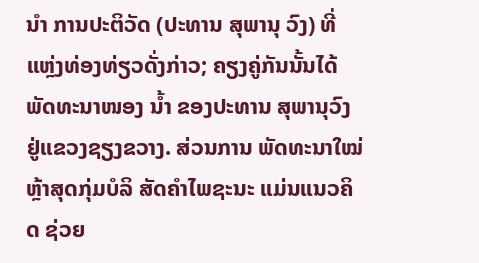ນໍາ ການປະຕິວັດ (ປະທານ ສຸພານຸ ວົງ) ທີ່ແຫຼ່ງທ່ອງທ່ຽວດັ່ງກ່າວ; ຄຽງຄູ່ກັນນັ້ນໄດ້ພັດທະນາໜອງ ນໍ້າ ຂອງປະທານ ສຸພານຸວົງ ຢູ່ແຂວງຊຽງຂວາງ. ສ່ວນການ ພັດທະນາໃໝ່ຫຼ້າສຸດກຸ່ມບໍລິ ສັດຄໍາໄພຊະນະ ແມ່ນແນວຄິດ ຊ່ວຍ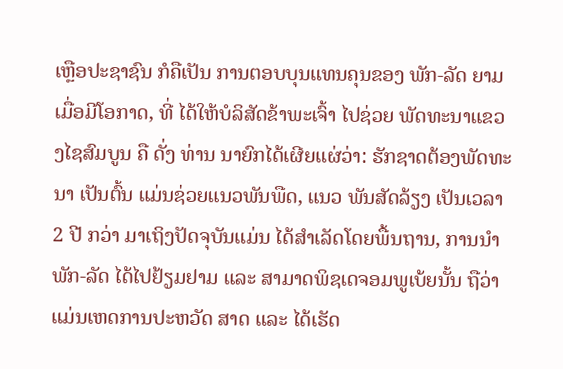ເຫຼືອປະຊາຊົນ ກໍຄືເປັນ ການຕອບບຸນແທນຄຸນຂອງ ພັກ-ລັດ ຍາມເມື່ອມີໂອກາດ, ທີ່ ໄດ້ໃຫ້ບໍລິສັດຂ້າພະເຈົ້າ ໄປຊ່ວຍ ພັດທະນາແຂວງໄຊສົມບູນ ຄື ດັ່ງ ທ່ານ ນາຍົກໄດ້ເຜີຍແຜ່ວ່າ: ຮັກຊາດຕ້ອງພັດທະນາ ເປັນຕົ້ນ ແມ່ນຊ່ວຍແນວພັນພືດ, ແນວ ພັນສັດລ້ຽງ ເປັນເວລາ 2 ປີ ກວ່າ ມາເຖິງປັດຈຸບັນແມ່ນ ໄດ້ສໍາເລັດໂດຍພື້ນຖານ, ການນໍາ ພັກ-ລັດ ໄດ້ໄປຢ້ຽມຢາມ ແລະ ສາມາດພິຊເດຈອມພູເບ້ຍນັ້ນ ຖືວ່າ ແມ່ນເຫດການປະຫວັດ ສາດ ແລະ ໄດ້ເຮັດ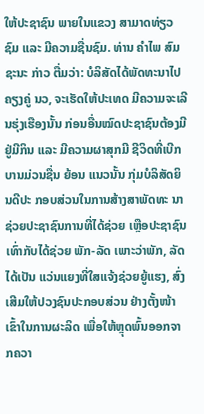ໃຫ້ປະຊາຊົນ ພາຍໃນແຂວງ ສາມາດທ່ຽວຊົມ ແລະ ມີຄວາມຊື່ນຊົມ. ທ່ານ ຄໍາໄພ ສົມຊະນະ ກ່າວ ຕື່ມວ່າ: ບໍລິສັດໄດ້ພັດທະນາໄປ ຄຽງຄູ່ ນວ, ຈະເຮັດໃຫ້ປະເທດ ມີຄວາມຈະເລີນຮຸ່ງເຮືອງນັ້ນ ກ່ອນອື່ນໝົດປະຊາຊົນຕ້ອງມີ ຢູ່ມີກິນ ແລະ ມີຄວາມຜາສຸກມີ ຊີວິດທີ່ເບີກບານມ່ວນຊື່ນ ຍ້ອນ ແນວນັ້ນ ກຸ່ມບໍລິສັດຍິນດີປະ ກອບສ່ວນໃນການສ້າງສາພັດທະ ນາຊ່ວຍປະຊາຊົນການທີ່ໄດ້ຊ່ວຍ ເຫຼືອປະຊາຊົນເທົ່າກັບໄດ້ຊ່ວຍ ພັກ-ລັດ ເພາະວ່າພັກ, ລັດໄດ້ເປັນ ແວ່ນແຍງທີ່ໃສແຈ້ງຊ່ວຍຍູ້ແຮງ, ສົ່ງເສີມໃຫ້ປວງຊົນປະກອບສ່ວນ ຢ່າງຕັ້ງໜ້າເຂົ້າໃນການຜະລິດ ເພື່ອໃຫ້ຫຼຸດພົ້ນອອກຈາກຄວາ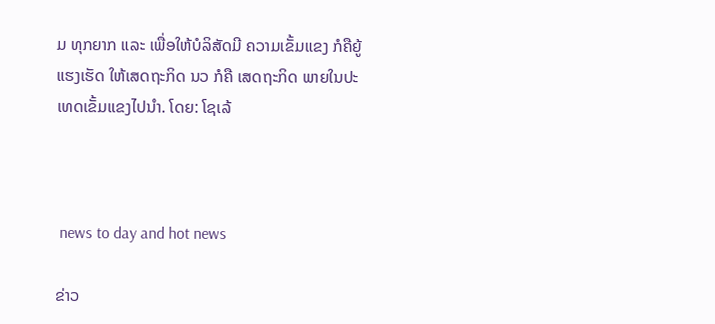ມ ທຸກຍາກ ແລະ ເພື່ອໃຫ້ບໍລິສັດມີ ຄວາມເຂັ້ມແຂງ ກໍຄືຍູ້ແຮງເຮັດ ໃຫ້ເສດຖະກິດ ນວ ກໍຄື ເສດຖະກິດ ພາຍໃນປະເທດເຂັ້ມແຂງໄປນໍາ. ໂດຍ: ໂຊເລ້



 news to day and hot news

ຂ່າວ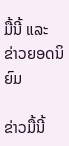ມື້ນີ້ ແລະ ຂ່າວຍອດນິຍົມ

ຂ່າວມື້ນີ້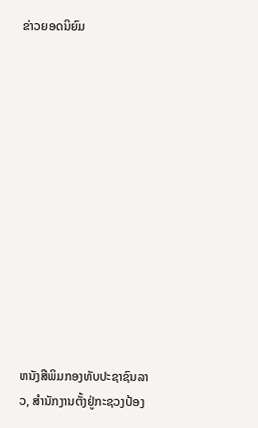ຂ່າວຍອດນິຍົມ













ຫນັງສືພິມກອງທັບປະຊາຊົນລາວ, ສຳນັກງານຕັ້ງຢູ່ກະຊວງປ້ອງ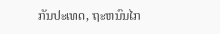ກັນປະເທດ, ຖະຫນົນໄກ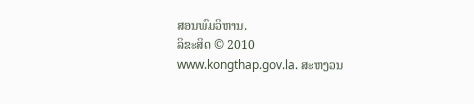ສອນພົມວິຫານ.
ລິຂະສິດ © 2010 www.kongthap.gov.la. ສະຫງວນ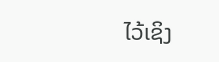ໄວ້ເຊິງ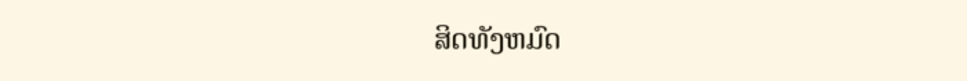ສິດທັງຫມົດ